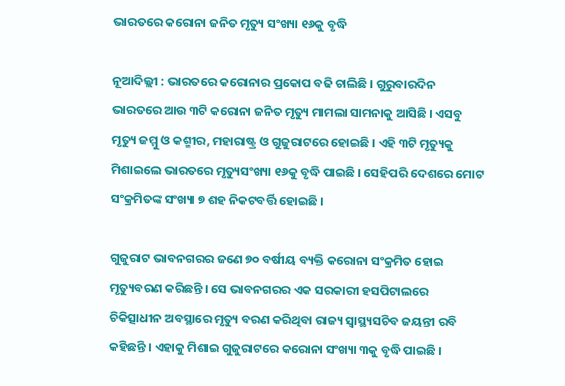ଭାରତରେ କରୋନା ଜନିତ ମୃତ୍ୟୁ ସଂଖ୍ୟା ୧୬କୁ ବୃଦ୍ଧି

ନୂଆଦିଲ୍ଲୀ : ଭାରତରେ କରୋନାର ପ୍ରକୋପ ବଢି ଚାଲିଛି । ଗୁରୁବାରଦିନ ଭାରତରେ ଆଉ ୩ଟି କରୋନା ଜନିତ ମୃତ୍ୟୁ ମାମଲା ସାମନାକୁ ଆସିଛି । ଏସବୁ ମୃତ୍ୟୁ ଜମ୍ମୁ ଓ କଶ୍ମୀର, ମହାରାଷ୍ଟ୍ର ଓ ଗୁଜୁରାଟରେ ହୋଇଛି । ଏହି ୩ଟି ମୃତ୍ୟୁକୁ ମିଶାଇଲେ ଭାରତରେ ମୃତ୍ୟୁସଂଖ୍ୟା ୧୬କୁ ବୃଦ୍ଧି ପାଇଛି । ସେହିପରି ଦେଶରେ ମୋଟ ସଂକ୍ରମିତଙ୍କ ସଂଖ୍ୟା ୭ ଶହ ନିକଟବର୍ତ୍ତି ହୋଇଛି ।

ଗୁଜୁରାଟ ଭାବନଗରର ଜଣେ ୭୦ ବର୍ଷୀୟ ବ୍ୟକ୍ତି କରୋନା ସଂକ୍ରମିତ ହୋଇ ମୃତ୍ୟୁବରଣ କରିଛନ୍ତି । ସେ ଭାବନଗରର ଏକ ସରକାରୀ ହସପିଟାଲରେ ଚିକିତ୍ସାଧୀନ ଅବସ୍ଥାରେ ମୃତ୍ୟୁ ବରଣ କରିଥିବା ରାଜ୍ୟ ସ୍ୱାସ୍ଥ୍ୟସଚିବ ଜୟନ୍ତୀ ରବି କହିଛନ୍ତି । ଏହାକୁ ମିଶାଇ ଗୁଜୁରାଟରେ କରୋନା ସଂଖ୍ୟା ୩କୁ ବୃଦ୍ଧି ପାଇଛି ।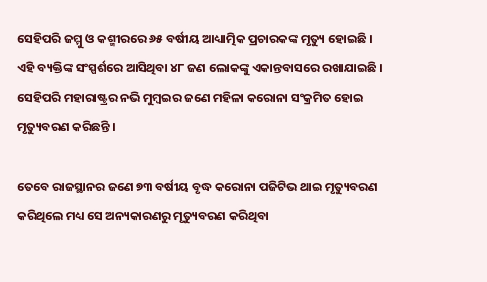ସେହିପରି ଜମ୍ମୁ ଓ କଶ୍ମୀରରେ ୬୫ ବର୍ଷୀୟ ଆଧ୍ୟାତ୍ମିକ ପ୍ରଚାରକଙ୍କ ମୃତ୍ୟୁ ହୋଇଛି । ଏହି ବ୍ୟକ୍ତିଙ୍କ ସଂସ୍ପର୍ଶରେ ଆସିଥିବା ୪୮ ଜଣ ଲୋକଙ୍କୁ ଏକାନ୍ତବାସରେ ରଖାଯାଇଛି । ସେହିପରି ମହାରାଷ୍ଟ୍ରର ନଭି ମୁମ୍ବଇର ଜଣେ ମହିଳା କରୋନା ସଂକ୍ରମିତ ହୋଇ ମୃତ୍ୟୁବରଣ କରିଛନ୍ତି ।

ତେବେ ରାଜସ୍ଥାନର ଜଣେ ୭୩ ବର୍ଷୀୟ ବୃଦ୍ଧ କରୋନା ପଜିଟିଭ ଥାଇ ମୃତ୍ୟୁବରଣ କରିଥିଲେ ମଧ୍ୟ ସେ ଅନ୍ୟକାରଣରୁ ମୃତ୍ୟୁବରଣ କରିଥିବା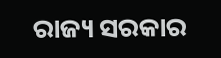ରାଜ୍ୟ ସରକାର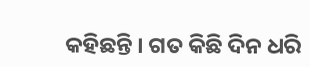କହିଛନ୍ତି । ଗତ କିଛି ଦିନ ଧରି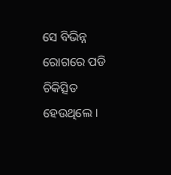ସେ ବିଭିନ୍ନ ରୋଗରେ ପଡି ଚିକିତ୍ସିତ ହେଉଥିଲେ ।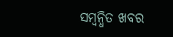ସମ୍ବନ୍ଧିତ ଖବର